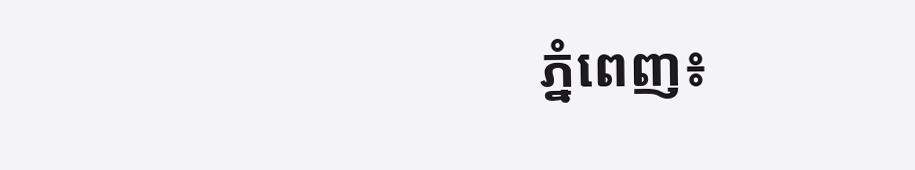ភ្នំពេញ៖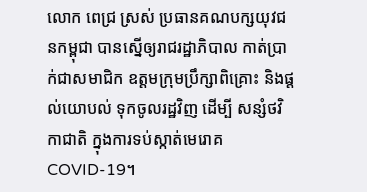លោក ពេជ្រ ស្រស់ ប្រធានគណបក្សយុវជនកម្ពុជា បានស្នើឲ្យរាជរដ្ឋាភិបាល កាត់ប្រាក់ជាសមាជិក ឧត្តមក្រុមប្រឹក្សាពិគ្រោះ និងផ្តល់យោបល់ ទុកចូលរដ្ឋវិញ ដើម្បី សន្សំថវិកាជាតិ ក្នុងការទប់ស្កាត់មេរោគ COVID-19។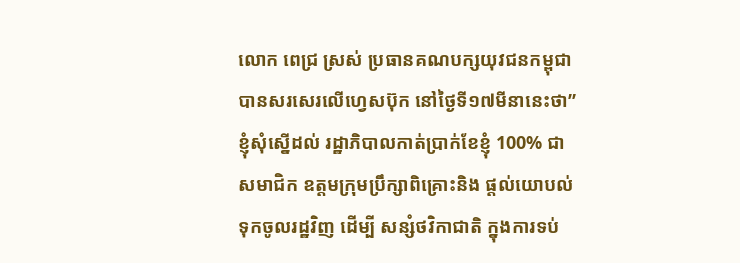លោក ពេជ្រ ស្រស់ ប្រធានគណបក្សយុវជនកម្ពុជា បានសរសេរលើហ្វេសប៊ុក នៅថ្ងៃទី១៧មីនានេះថា” ខ្ញុំសុំស្នើដល់ រដ្ឋាភិបាលកាត់ប្រាក់ខែខ្ញុំ 100% ជាសមាជិក ឧត្តមក្រុមប្រឹក្សាពិគ្រោះនិង ផ្តល់យោបល់ទុកចូលរដ្ឋវិញ ដើម្បី សន្សំថវិកាជាតិ ក្នុងការទប់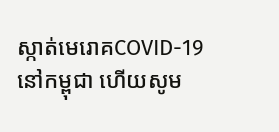ស្កាត់មេរោគCOVID-19 នៅកម្ពុជា ហើយសូម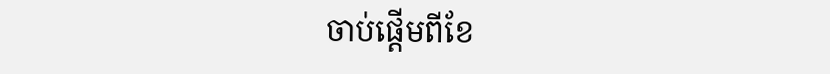ចាប់ផ្តើមពីខែ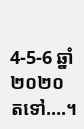4-5-6 ឆ្នាំ២០២០ តទៅ….។